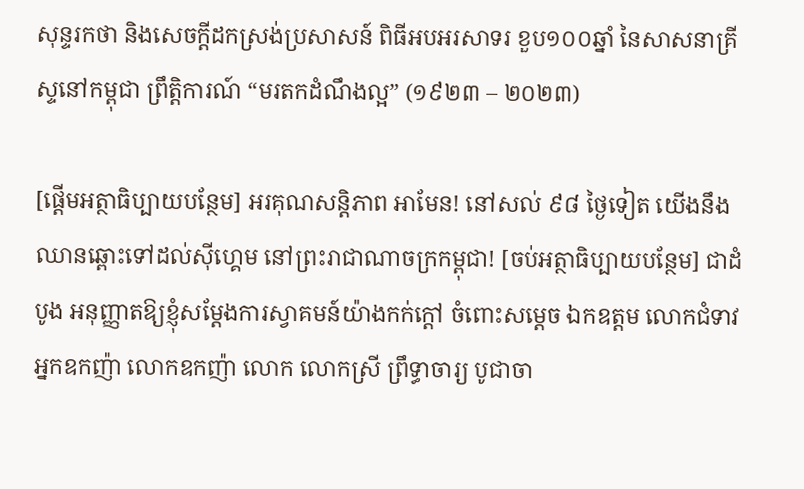សុន្ទរកថា និងសេចក្តីដកស្រង់ប្រសាសន៍ ពិធីអបអរសាទរ ខួប១០០ឆ្នាំ នៃសាសនាគ្រីស្ទនៅកម្ពុជា ព្រឹត្តិការណ៍ “មរតកដំណឹងល្អ” (១៩២៣ – ២០២៣)

[ផ្ដើមអត្ថាធិប្បាយបន្ថែម] អរគុណសន្តិភាព អាមែន! នៅសល់ ៩៨ ថ្ងៃទៀត យើងនឹងឈានឆ្ពោះទៅដល់ស៊ីហ្គេម នៅព្រះរាជាណាចក្រកម្ពុជា! [ចប់អត្ថាធិប្បាយបន្ថែម] ជាដំបូង អនុញ្ញាតឱ្យខ្ញុំសម្តែងការស្វាគមន៍យ៉ាងកក់ក្តៅ ចំពោះសម្តេច ឯកឧត្តម លោកជំទាវ អ្នកឧកញ៉ា លោកឧកញ៉ា លោក លោកស្រី ព្រឹទ្ធាចារ្យ បូជាចា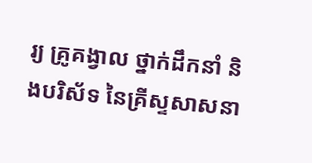រ្យ គ្រូគង្វាល ថ្នាក់ដឹកនាំ និងបរិស័ទ នៃគ្រីស្ទសាសនា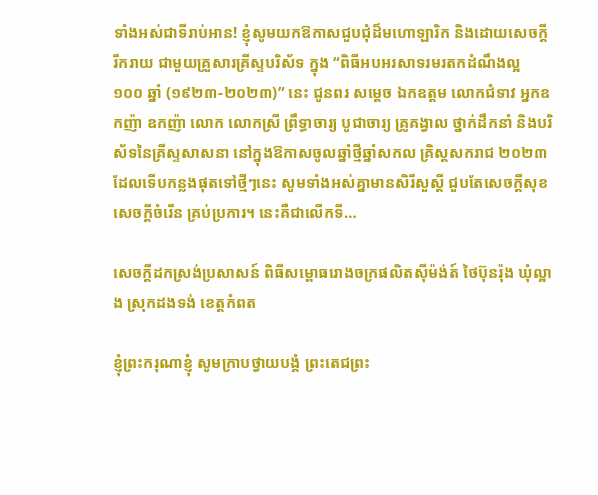ទាំងអស់ជាទីរាប់អាន! ខ្ញុំសូមយកឱកាសជួបជុំដ៏មហោឡារិក និងដោយសេចក្តីរីករាយ ជាមួយគ្រួសារគ្រីស្ទបរិស័ទ ក្នុង “ពិធីអបអរសាទរមរតកដំណឹងល្អ ១០០ ឆ្នាំ (១៩២៣-២០២៣)” នេះ ជូនពរ សម្តេច ឯកឧត្តម លោកជំទាវ អ្នកឧកញ៉ា ឧកញ៉ា លោក លោកស្រី ព្រឹទ្ធាចារ្យ បូជាចារ្យ គ្រូគង្វាល ថ្នាក់ដឹកនាំ និងបរិស័ទនៃគ្រីស្ទសាសនា នៅក្នុងឱកាសចូលឆ្នាំថ្មីឆ្នាំសកល គ្រិស្តសករាជ ២០២៣ ដែលទើបកន្លងផុតទៅថ្មីៗនេះ សូមទាំងអស់គ្នាមានសិរីសួស្តី ជួបតែសេចក្តីសុខ សេចក្តីចំរើន គ្រប់ប្រការ។ នេះគឺជាលើកទី…

សេចក្តីដកស្រង់ប្រសាសន៍ ពិធីសម្ពោធរោងចក្រផលិតស៊ីម៉ង់ត៍ ថៃប៊ុនរ៉ុង ឃុំល្អាង ស្រុកដងទង់ ខេត្តកំពត

ខ្ញុំព្រះករុណាខ្ញុំ សូមក្រាបថ្វាយបង្គំ ព្រះតេជព្រះ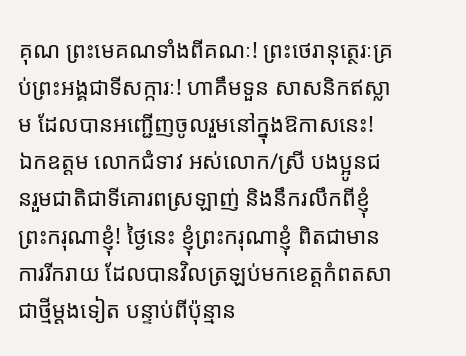គុណ ព្រះមេគណទាំងពីគណៈ! ព្រះថេរានុត្ថេរៈគ្រប់ព្រះអង្គជាទីសក្ការៈ! ហាគឹមទួន សាសនិកឥស្លាម ដែលបានអញ្ជើញចូលរួមនៅក្នុងឱកាសនេះ! ឯកឧត្តម លោកជំទាវ អស់លោក/ស្រី បងប្អូនជនរួមជាតិជាទីគោរពស្រឡាញ់ និងនឹករលឹកពីខ្ញុំព្រះករុណាខ្ញុំ! ថ្ងៃនេះ ខ្ញុំព្រះករុណាខ្ញុំ ពិតជាមានការរីករាយ ដែលបានវិលត្រឡប់មកខេត្តកំពតសាជាថ្មីម្ដងទៀត បន្ទាប់ពីប៉ុន្មាន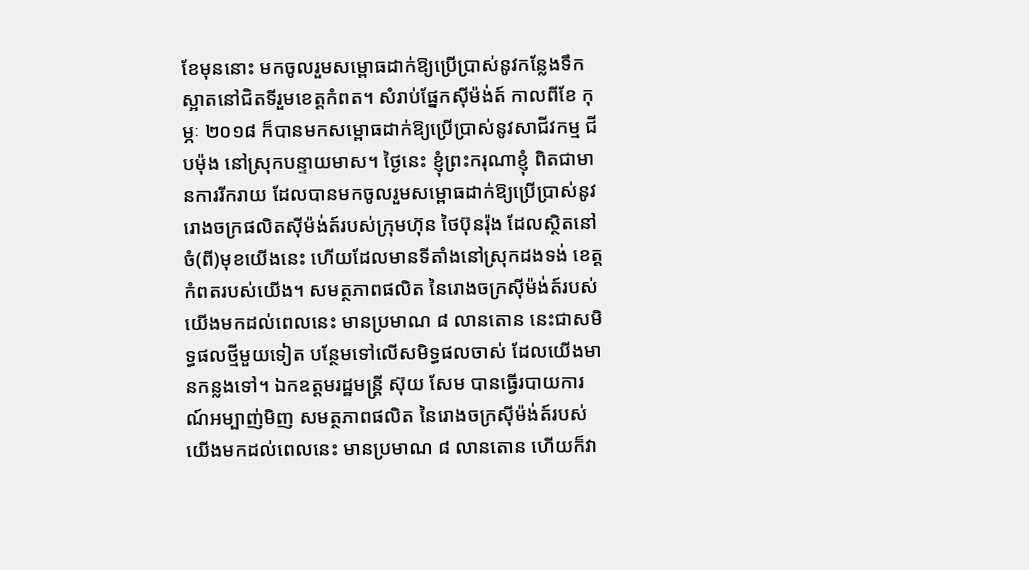ខែមុននោះ មកចូលរួមសម្ពោធដាក់ឱ្យប្រើប្រាស់នូវកន្លែងទឹកស្អាតនៅជិតទីរួមខេត្តកំពត។ សំរាប់ផ្នែកស៊ីម៉ង់ត៍ កាលពីខែ កុម្ភៈ ២០១៨ ក៏បានមកសម្ពោធដាក់ឱ្យប្រើប្រាស់នូវសាជីវកម្ម ជីបម៉ុង នៅស្រុកបន្ទាយមាស។ ថ្ងៃនេះ ខ្ញុំព្រះករុណាខ្ញុំ ពិតជាមានការរីករាយ ដែលបានមកចូលរួមសម្ពោធដាក់ឱ្យប្រើប្រាស់នូវរោងចក្រផលិតស៊ីម៉ង់ត៍របស់ក្រុមហ៊ុន ថៃប៊ុនរ៉ុង ដែលស្ថិតនៅចំ(ពី)មុខយើងនេះ ហើយដែលមានទីតាំងនៅស្រុកដងទង់ ខេត្តកំពតរបស់យើង។ សមត្ថភាពផលិត នៃរោងចក្រស៊ីម៉ង់ត៍របស់យើងមកដល់ពេលនេះ មានប្រមាណ ៨ លានតោន នេះជាសមិទ្ធផលថ្មីមួយទៀត បន្ថែមទៅលើសមិទ្ធផលចាស់ ដែលយើងមានកន្លងទៅ។ ឯកឧត្តមរដ្ឋមន្រ្តី ស៊ុយ សែម បានធ្វើរបាយការណ៍អម្បាញ់មិញ សមត្ថភាពផលិត នៃរោងចក្រស៊ីម៉ង់ត៍របស់យើងមកដល់ពេលនេះ មានប្រមាណ ៨ លានតោន ហើយក៏វា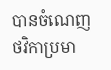បានចំណេញថវិកាប្រមា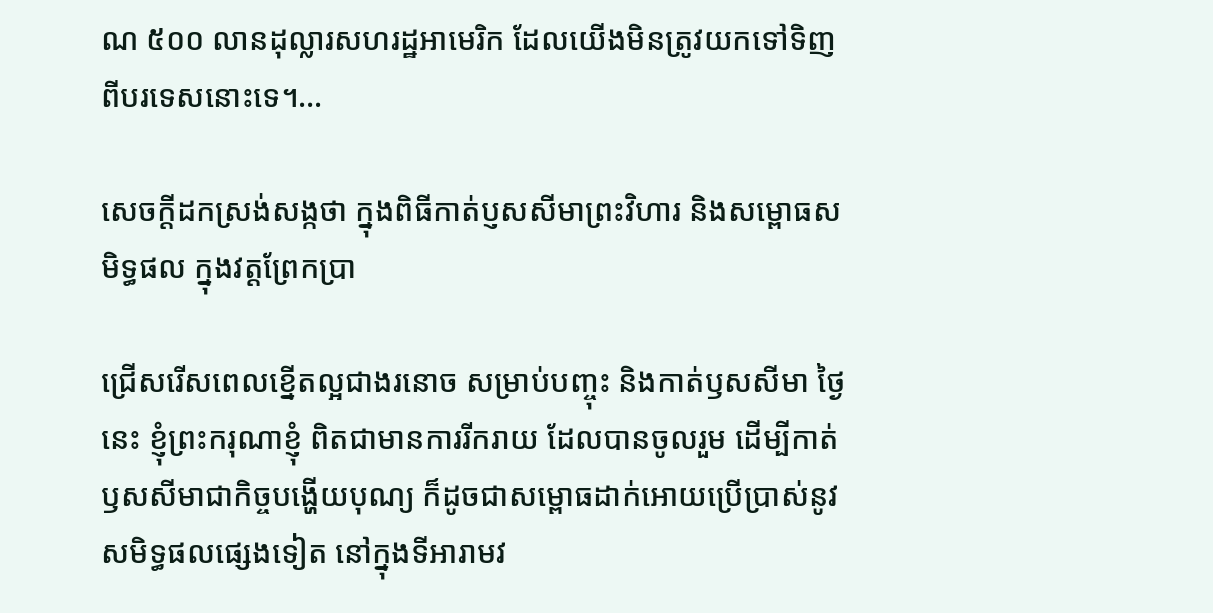ណ ៥០០ លានដុល្លារសហរដ្ឋអាមេរិក ដែលយើងមិនត្រូវយកទៅទិញពីបរទេសនោះទេ។…

សេចក្តីដកស្រង់សង្កថា ក្នុងពិធីកាត់ប្ញសសីមាព្រះវិហារ និងសម្ពោធសមិទ្ធផល ក្នុងវត្តព្រែកប្រា

ជ្រើសរើសពេលខ្នើតល្អជាងរនោច សម្រាប់បញ្ចុះ និងកាត់ឫសសីមា ថ្ងៃនេះ ខ្ញុំព្រះករុណាខ្ញុំ ពិតជាមានការរីករាយ ដែលបានចូលរួម ដើម្បីកាត់ឫសសីមាជាកិច្ចបង្ហើយបុណ្យ ក៏ដូចជាសម្ពោធដាក់អោយប្រើប្រាស់នូវសមិទ្ធផលផ្សេងទៀត នៅក្នុងទីអារាមវ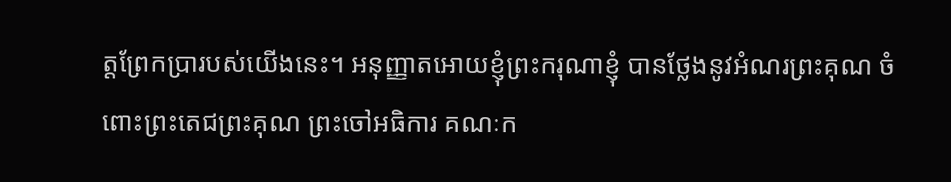ត្តព្រែកប្រារបស់យើងនេះ។ អនុញ្ញាតអោយខ្ញុំព្រះករុណាខ្ញុំ បានថ្លែងនូវអំណរព្រះគុណ ចំពោះព្រះតេជព្រះគុណ ព្រះចៅអធិការ គណៈក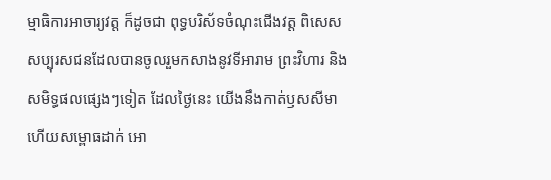ម្មាធិការអាចារ្យវត្ត ក៏ដូចជា ពុទ្ធបរិស័ទចំណុះជើងវត្ត ពិសេសសប្បុរសជនដែលបានចូលរួមកសាងនូវទីអារាម ព្រះវិហារ និងសមិទ្ធផលផ្សេងៗទៀត ដែលថ្ងៃនេះ យើងនឹងកាត់ឫសសីមា ហើយសម្ពោធដាក់ អោ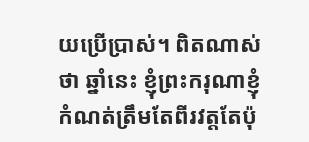យប្រើប្រាស់។ ពិតណាស់ថា ឆ្នាំនេះ ខ្ញុំព្រះករុណាខ្ញុំ កំណត់ត្រឹមតែពីរវត្តតែប៉ុ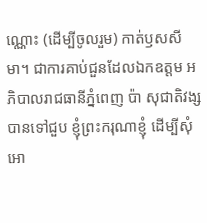ណ្ណោះ (ដើម្បីចូលរួម) កាត់ឫសសីមា។ ជាការគាប់ជួនដែលឯកឧត្តម អភិបាលរាជធានីភ្នំពេញ ប៉ា សុជាតិវង្ស បានទៅជួប ខ្ញុំព្រះករុណាខ្ញុំ ដើម្បីសុំអោ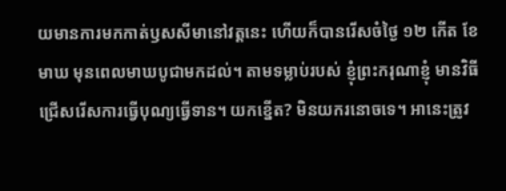យមានការមកកាត់ឫសសីមានៅវត្តនេះ ហើយក៏បានរើសចំថ្ងៃ ១២ កើត ខែ មាឃ មុនពេលមាឃបូជាមកដល់។ តាមទម្លាប់របស់ ខ្ញុំព្រះករុណាខ្ញុំ មានវិធីជ្រើសរើសការធ្វើបុណ្យធ្វើទាន។ យកខ្នើត? មិនយករនោចទេ។ អានេះត្រូវ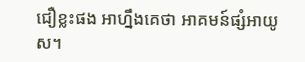ជឿខ្លះផង អាហ្នឹងគេថា អាគមន៍ផ្សំអាយូស។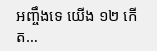អញ្ចឹងទេ យើង ១២ កើត…